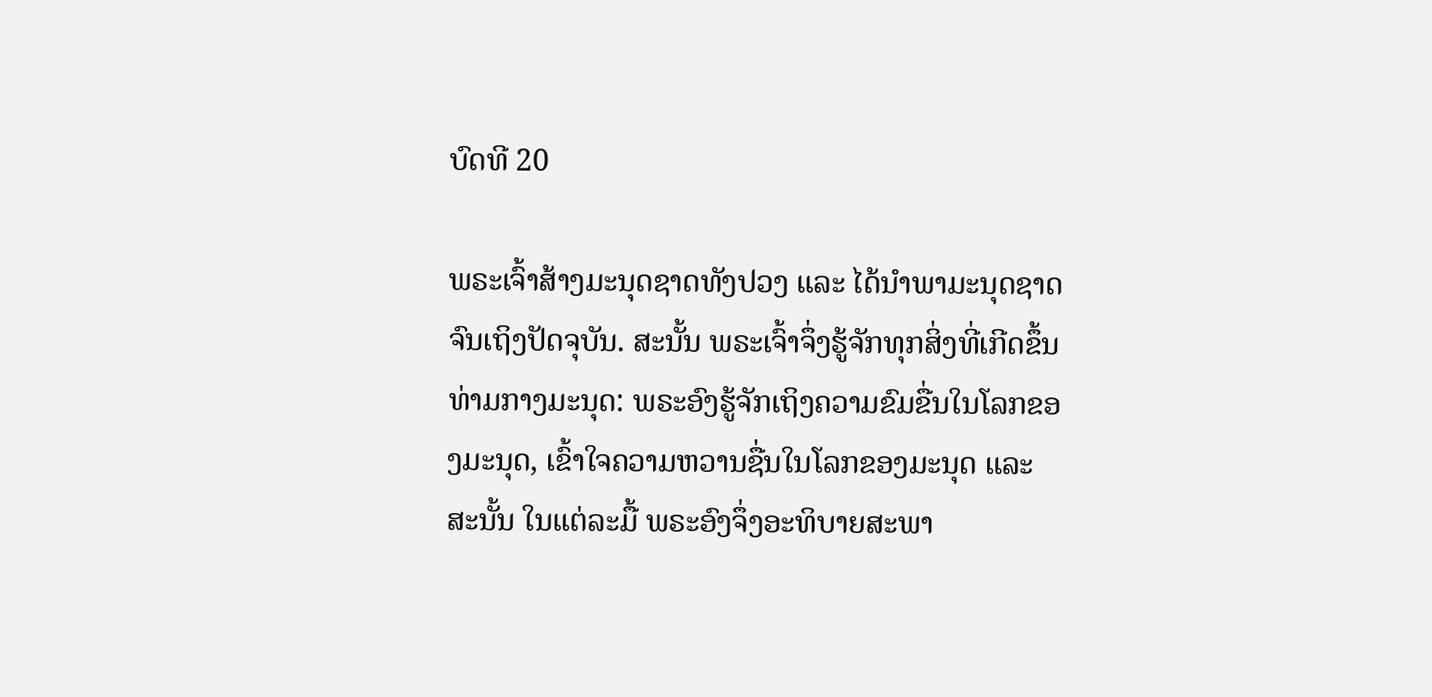ບົດທີ 20

ພຣະເຈົ້າສ້າງມະນຸດຊາດທັງປວງ ແລະ ໄດ້ນໍາພາມະນຸດຊາດຈົນເຖິງປັດຈຸບັນ. ສະນັ້ນ ພຣະເຈົ້າຈຶ່ງຮູ້ຈັກທຸກສິ່ງທີ່ເກີດຂຶ້ນທ່າມກາງມະນຸດ: ພຣະອົງຮູ້ຈັກເຖິງຄວາມຂົມຂື່ນໃນໂລກຂອງມະນຸດ, ເຂົ້າໃຈຄວາມຫວານຊື່ນໃນໂລກຂອງມະນຸດ ແລະ ສະນັ້ນ ໃນແຕ່ລະມື້ ພຣະອົງຈຶ່ງອະທິບາຍສະພາ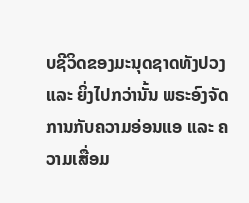ບຊີວິດຂອງມະນຸດຊາດທັງປວງ ແລະ ຍິ່ງໄປກວ່ານັ້ນ ພຣະອົງຈັດການກັບຄວາມອ່ອນແອ ແລະ ຄວາມເສື່ອມ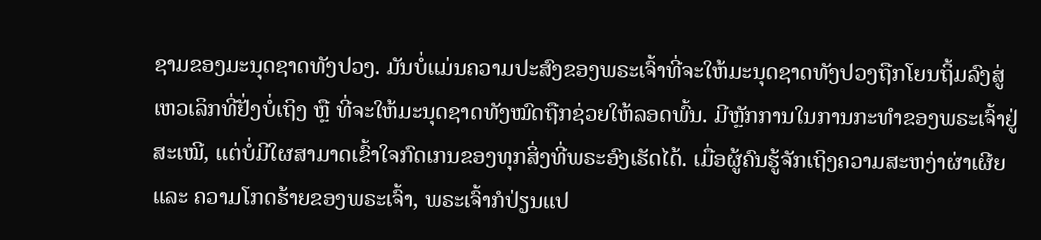ຊາມຂອງມະນຸດຊາດທັງປວງ. ມັນບໍ່ແມ່ນຄວາມປະສົງຂອງພຣະເຈົ້າທີ່ຈະໃຫ້ມະນຸດຊາດທັງປວງຖືກໂຍນຖິ້ມລົງສູ່ເຫວເລິກທີ່ຢັ່ງບໍ່ເຖິງ ຫຼື ທີ່ຈະໃຫ້ມະນຸດຊາດທັງໝົດຖືກຊ່ວຍໃຫ້ລອດພົ້ນ. ມີຫຼັກການໃນການກະທຳຂອງພຣະເຈົ້າຢູ່ສະເໝີ, ແຕ່ບໍ່ມີໃຜສາມາດເຂົ້າໃຈກົດເກນຂອງທຸກສິ່ງທີ່ພຣະອົງເຮັດໄດ້. ເມື່ອຜູ້ຄົນຮູ້ຈັກເຖິງຄວາມສະຫງ່າຜ່າເຜີຍ ແລະ ຄວາມໂກດຮ້າຍຂອງພຣະເຈົ້າ, ພຣະເຈົ້າກໍປ່ຽນແປ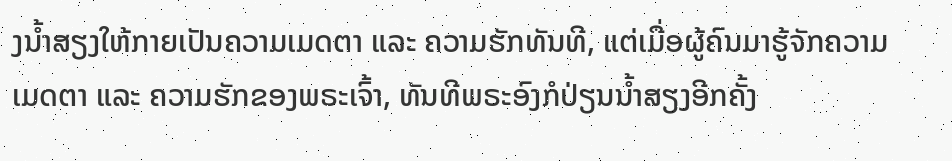ງນໍ້າສຽງໃຫ້ກາຍເປັນຄວາມເມດຕາ ແລະ ຄວາມຮັກທັນທີ, ແຕ່ເມື່ອຜູ້ຄົນມາຮູ້ຈັກຄວາມເມດຕາ ແລະ ຄວາມຮັກຂອງພຣະເຈົ້າ, ທັນທີພຣະອົງກໍປ່ຽນນໍ້າສຽງອີກຄັ້ງ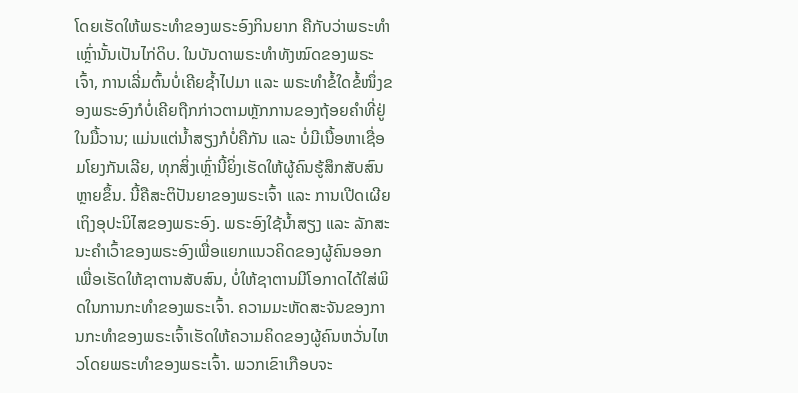ໂດຍເຮັດໃຫ້ພຣະທຳຂອງພຣະອົງກິນຍາກ ຄືກັບວ່າພຣະທຳເຫຼົ່ານັ້ນເປັນໄກ່ດິບ. ໃນບັນດາພຣະທຳທັງໝົດຂອງພຣະເຈົ້າ, ການເລີ່ມຕົ້ນບໍ່ເຄີຍຊໍ້າໄປມາ ແລະ ພຣະທຳຂໍ້ໃດຂໍ້ໜຶ່ງຂອງພຣະອົງກໍບໍ່ເຄີຍຖືກກ່າວຕາມຫຼັກການຂອງຖ້ອຍຄຳທີ່ຢູ່ໃນມື້ວານ; ແມ່ນແຕ່ນໍ້າສຽງກໍບໍ່ຄືກັນ ແລະ ບໍ່ມີເນື້ອຫາເຊື່ອມໂຍງກັນເລີຍ, ທຸກສິ່ງເຫຼົ່ານີ້ຍິ່ງເຮັດໃຫ້ຜູ້ຄົນຮູ້ສຶກສັບສົນຫຼາຍຂຶ້ນ. ນີ້ຄືສະຕິປັນຍາຂອງພຣະເຈົ້າ ແລະ ການເປີດເຜີຍເຖິງອຸປະນິໄສຂອງພຣະອົງ. ພຣະອົງໃຊ້ນໍ້າສຽງ ແລະ ລັກສະນະຄຳເວົ້າຂອງພຣະອົງເພື່ອແຍກແນວຄິດຂອງຜູ້ຄົນອອກ ເພື່ອເຮັດໃຫ້ຊາຕານສັບສົນ, ບໍ່ໃຫ້ຊາຕານມີໂອກາດໄດ້ໃສ່ພິດໃນການກະທຳຂອງພຣະເຈົ້າ. ຄວາມມະຫັດສະຈັນຂອງການກະທຳຂອງພຣະເຈົ້າເຮັດໃຫ້ຄວາມຄິດຂອງຜູ້ຄົນຫວັ່ນໄຫວໂດຍພຣະທຳຂອງພຣະເຈົ້າ. ພວກເຂົາເກືອບຈະ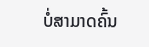ບໍ່ສາມາດຄົ້ນ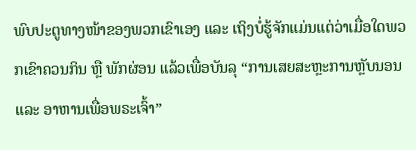ພົບປະຕູທາງໜ້າຂອງພວກເຂົາເອງ ແລະ ເຖິງບໍ່ຮູ້ຈັກແມ່ນແຕ່ວ່າເມື່ອໃດພວກເຂົາຄວນກິນ ຫຼື ພັກຜ່ອນ ແລ້ວເພື່ອບັນລຸ “ການເສຍສະຫຼະການຫຼັບນອນ ແລະ ອາຫານເພື່ອພຣະເຈົ້າ”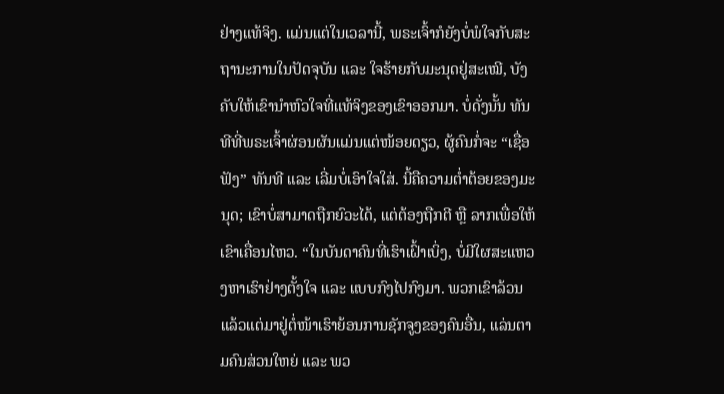ຢ່າງແທ້ຈິງ. ແມ່ນແຕ່ໃນເວລານີ້, ພຣະເຈົ້າກໍຍັງບໍ່ພໍໃຈກັບສະຖານະການໃນປັດຈຸບັນ ແລະ ໃຈຮ້າຍກັບມະນຸດຢູ່ສະເໝີ, ບັງຄັບໃຫ້ເຂົານໍາຫົວໃຈທີ່ແທ້ຈິງຂອງເຂົາອອກມາ. ບໍ່ດັ່ງນັ້ນ ທັນທີທີ່ພຣະເຈົ້າຜ່ອນຜັນແມ່ນແຕ່ໜ້ອຍດຽວ, ຜູ້ຄົນກໍ່ຈະ “ເຊື່ອຟັງ” ທັນທີ ແລະ ເລີ່ມບໍ່ເອົາໃຈໃສ່. ນີ້ຄືຄວາມຕໍ່າຕ້ອຍຂອງມະນຸດ; ເຂົາບໍ່ສາມາດຖືກຍົວະໄດ້, ແຕ່ຕ້ອງຖືກຕີ ຫຼື ລາກເພື່ອໃຫ້ເຂົາເຄື່ອນໄຫວ. “ໃນບັນດາຄົນທີ່ເຮົາເຝົ້າເບິ່ງ, ບໍ່ມີໃຜສະແຫວງຫາເຮົາຢ່າງຕັ້ງໃຈ ແລະ ແບບກົງໄປກົງມາ. ພວກເຂົາລ້ວນແລ້ວແຕ່ມາຢູ່ຕໍ່ໜ້າເຮົາຍ້ອນການຊັກຈູງຂອງຄົນອື່ນ, ແລ່ນຕາມຄົນສ່ວນໃຫຍ່ ແລະ ພວ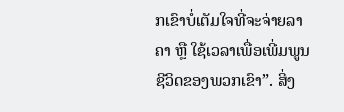ກເຂົາບໍ່ເຕັມໃຈທີ່ຈະຈ່າຍລາຄາ ຫຼື ໃຊ້ເວລາເພື່ອເພີ່ມພູນຊີວິດຂອງພວກເຂົາ”. ສິ່ງ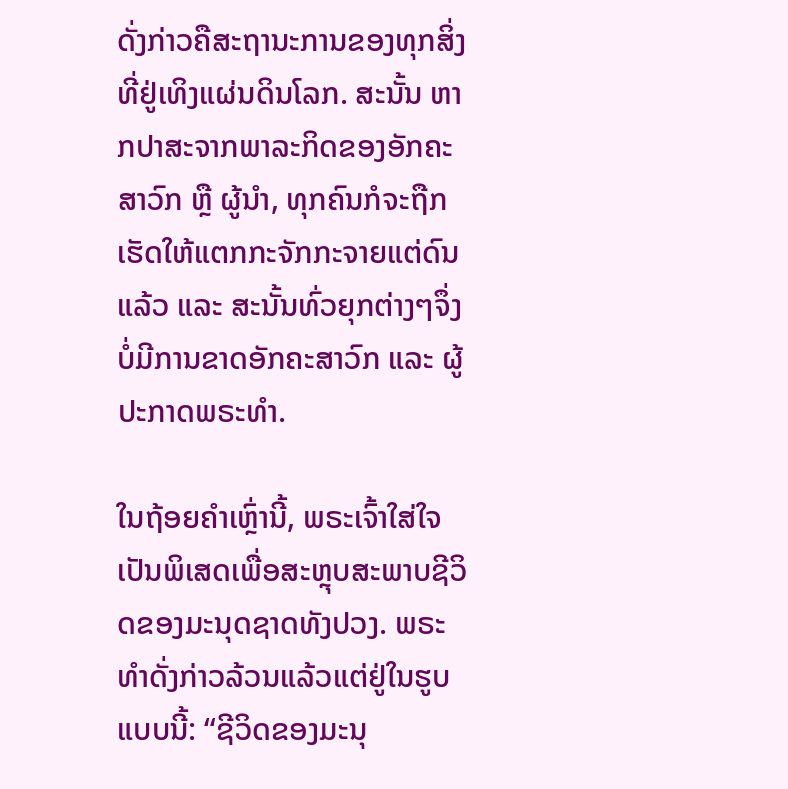ດັ່ງກ່າວຄືສະຖານະການຂອງທຸກສິ່ງທີ່ຢູ່ເທິງແຜ່ນດິນໂລກ. ສະນັ້ນ ຫາກປາສະຈາກພາລະກິດຂອງອັກຄະສາວົກ ຫຼື ຜູ້ນໍາ, ທຸກຄົນກໍຈະຖືກເຮັດໃຫ້ແຕກກະຈັກກະຈາຍແຕ່ດົນແລ້ວ ແລະ ສະນັ້ນທົ່ວຍຸກຕ່າງໆຈຶ່ງບໍ່ມີການຂາດອັກຄະສາວົກ ແລະ ຜູ້ປະກາດພຣະທຳ.

ໃນຖ້ອຍຄຳເຫຼົ່ານີ້, ພຣະເຈົ້າໃສ່ໃຈເປັນພິເສດເພື່ອສະຫຼຸບສະພາບຊີວິດຂອງມະນຸດຊາດທັງປວງ. ພຣະທຳດັ່ງກ່າວລ້ວນແລ້ວແຕ່ຢູ່ໃນຮູບແບບນີ້: “ຊີວິດຂອງມະນຸ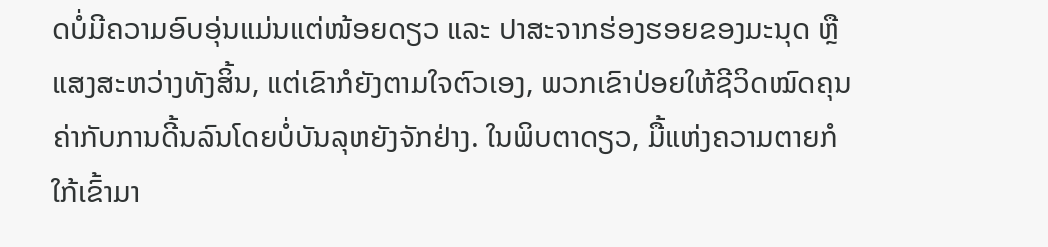ດບໍ່ມີຄວາມອົບອຸ່ນແມ່ນແຕ່ໜ້ອຍດຽວ ແລະ ປາສະຈາກຮ່ອງຮອຍຂອງມະນຸດ ຫຼື ແສງສະຫວ່າງທັງສິ້ນ, ແຕ່ເຂົາກໍຍັງຕາມໃຈຕົວເອງ, ພວກເຂົາປ່ອຍໃຫ້ຊີວິດໝົດຄຸນຄ່າກັບການດີ້ນລົນໂດຍບໍ່ບັນລຸຫຍັງຈັກຢ່າງ. ໃນພິບຕາດຽວ, ມື້ແຫ່ງຄວາມຕາຍກໍໃກ້ເຂົ້າມາ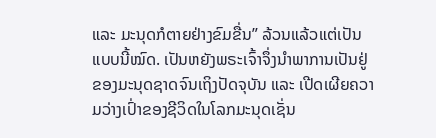ແລະ ມະນຸດກໍຕາຍຢ່າງຂົມຂື່ນ” ລ້ວນແລ້ວແຕ່ເປັນແບບນີ້ໝົດ. ເປັນຫຍັງພຣະເຈົ້າຈຶ່ງນໍາພາການເປັນຢູ່ຂອງມະນຸດຊາດຈົນເຖິງປັດຈຸບັນ ແລະ ເປີດເຜີຍຄວາມວ່າງເປົ່າຂອງຊີວິດໃນໂລກມະນຸດເຊັ່ນ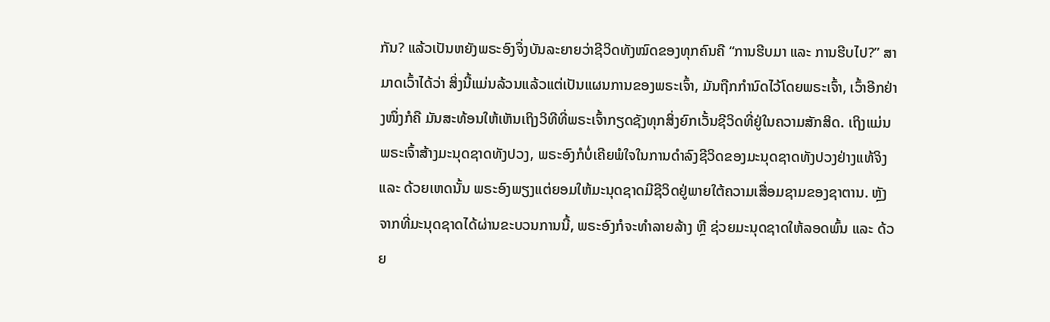ກັນ? ແລ້ວເປັນຫຍັງພຣະອົງຈຶ່ງບັນລະຍາຍວ່າຊີວິດທັງໝົດຂອງທຸກຄົນຄື “ການຮີບມາ ແລະ ການຮີບໄປ?” ສາມາດເວົ້າໄດ້ວ່າ ສິ່ງນີ້ແມ່ນລ້ວນແລ້ວແຕ່ເປັນແຜນການຂອງພຣະເຈົ້າ, ມັນຖືກກຳນົດໄວ້ໂດຍພຣະເຈົ້າ, ເວົ້າອີກຢ່າງໜຶ່ງກໍຄື ມັນສະທ້ອນໃຫ້ເຫັນເຖິງວິທີທີ່ພຣະເຈົ້າກຽດຊັງທຸກສິ່ງຍົກເວັ້ນຊີວິດທີ່ຢູ່ໃນຄວາມສັກສິດ. ເຖິງແມ່ນພຣະເຈົ້າສ້າງມະນຸດຊາດທັງປວງ, ພຣະອົງກໍບໍ່ເຄີຍພໍໃຈໃນການດຳລົງຊີວິດຂອງມະນຸດຊາດທັງປວງຢ່າງແທ້ຈິງ ແລະ ດ້ວຍເຫດນັ້ນ ພຣະອົງພຽງແຕ່ຍອມໃຫ້ມະນຸດຊາດມີຊີວິດຢູ່ພາຍໃຕ້ຄວາມເສື່ອມຊາມຂອງຊາຕານ. ຫຼັງຈາກທີ່ມະນຸດຊາດໄດ້ຜ່ານຂະບວນການນີ້, ພຣະອົງກໍຈະທຳລາຍລ້າງ ຫຼື ຊ່ວຍມະນຸດຊາດໃຫ້ລອດພົ້ນ ແລະ ດ້ວຍ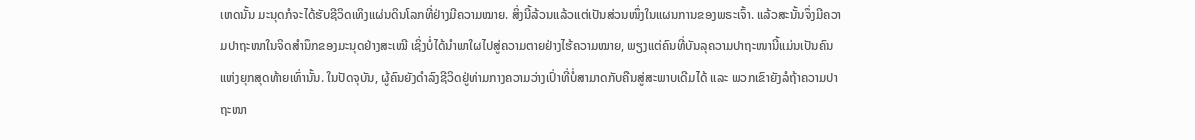ເຫດນັ້ນ ມະນຸດກໍຈະໄດ້ຮັບຊີວິດເທິງແຜ່ນດິນໂລກທີ່ຢ່າງມີຄວາມໝາຍ. ສິ່ງນີ້ລ້ວນແລ້ວແຕ່ເປັນສ່ວນໜຶ່ງໃນແຜນການຂອງພຣະເຈົ້າ. ແລ້ວສະນັ້ນຈຶ່ງມີຄວາມປາຖະໜາໃນຈິດສໍານຶກຂອງມະນຸດຢ່າງສະເໝີ ເຊິ່ງບໍ່ໄດ້ນໍາພາໃຜໄປສູ່ຄວາມຕາຍຢ່າງໄຮ້ຄວາມໝາຍ, ພຽງແຕ່ຄົນທີ່ບັນລຸຄວາມປາຖະໜານີ້ແມ່ນເປັນຄົນແຫ່ງຍຸກສຸດທ້າຍເທົ່ານັ້ນ. ໃນປັດຈຸບັນ, ຜູ້ຄົນຍັງດຳລົງຊີວິດຢູ່ທ່າມກາງຄວາມວ່າງເປົ່າທີ່ບໍ່ສາມາດກັບຄືນສູ່ສະພາບເດີມໄດ້ ແລະ ພວກເຂົາຍັງລໍຖ້າຄວາມປາຖະໜາ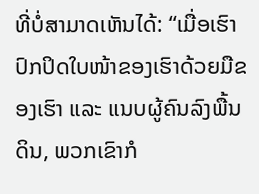ທີ່ບໍ່ສາມາດເຫັນໄດ້: “ເມື່ອເຮົາປົກປິດໃບໜ້າຂອງເຮົາດ້ວຍມືຂອງເຮົາ ແລະ ແນບຜູ້ຄົນລົງພື້ນດິນ, ພວກເຂົາກໍ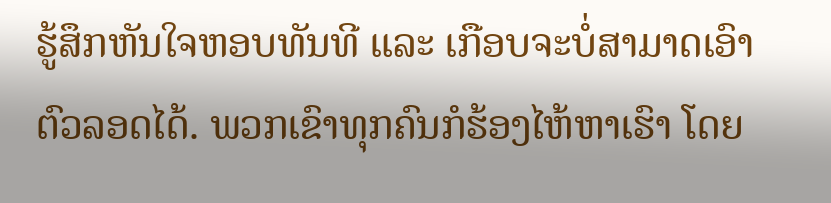ຮູ້ສຶກຫັນໃຈຫອບທັນທີ ແລະ ເກືອບຈະບໍ່ສາມາດເອົາຕົວລອດໄດ້. ພວກເຂົາທຸກຄົນກໍຮ້ອງໄຫ້ຫາເຮົາ ໂດຍ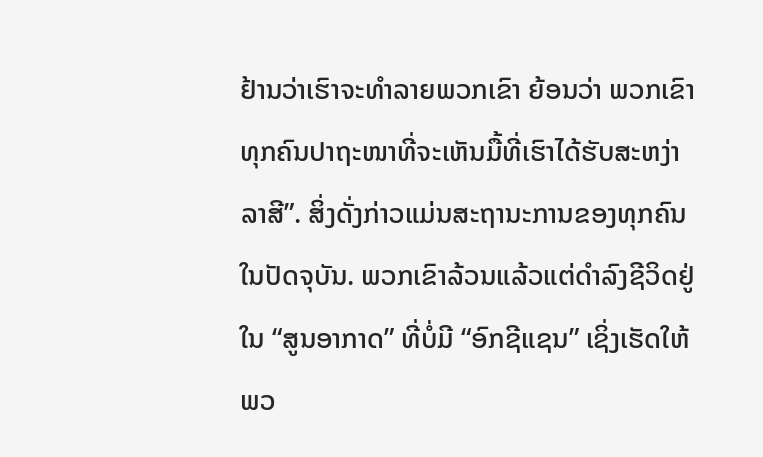ຢ້ານວ່າເຮົາຈະທຳລາຍພວກເຂົາ ຍ້ອນວ່າ ພວກເຂົາທຸກຄົນປາຖະໜາທີ່ຈະເຫັນມື້ທີ່ເຮົາໄດ້ຮັບສະຫງ່າລາສີ”. ສິ່ງດັ່ງກ່າວແມ່ນສະຖານະການຂອງທຸກຄົນໃນປັດຈຸບັນ. ພວກເຂົາລ້ວນແລ້ວແຕ່ດຳລົງຊີວິດຢູ່ໃນ “ສູນອາກາດ” ທີ່ບໍ່ມີ “ອົກຊີແຊນ” ເຊິ່ງເຮັດໃຫ້ພວ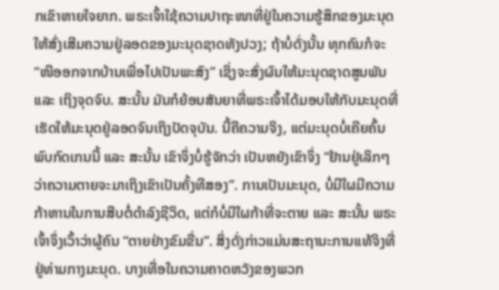ກເຂົາຫາຍໃຈຍາກ. ພຣະເຈົ້າໃຊ້ຄວາມປາຖະໜາທີ່ຢູ່ໃນຄວາມຮູ້ສຶກຂອງມະນຸດໃຫ້ສົ່ງເສີມຄວາມຢູ່ລອດຂອງມະນຸດຊາດທັງປວງ; ຖ້າບໍ່ດັ່ງນັ້ນ ທຸກຄົນກໍຈະ “ໜີອອກຈາກບ້ານເພື່ອໄປເປັນພະສົງ” ເຊິ່ງຈະສົ່ງຜົນໃຫ້ມະນຸດຊາດສູນພັນ ແລະ ເຖິງຈຸດຈົບ. ສະນັ້ນ ມັນກໍຍ້ອນສັນຍາທີ່ພຣະເຈົ້າໄດ້ມອບໃຫ້ກັບມະນຸດທີ່ເຮັດໃຫ້ມະນຸດຢູ່ລອດຈົນເຖິງປັດຈຸບັນ. ນີ້ຄືຄວາມຈິງ, ແຕ່ມະນຸດບໍ່ເຄີຍຄົ້ນພົບກົດເກນນີ້ ແລະ ສະນັ້ນ ເຂົາຈຶ່ງບໍ່ຮູ້ຈັກວ່າ ເປັນຫຍັງເຂົາຈຶ່ງ “ຢ້ານຢູ່ເລິກໆວ່າຄວາມຕາຍຈະມາເຖິງເຂົາເປັນຄັ້ງທີສອງ”. ການເປັນມະນຸດ, ບໍ່ມີໃຜມີຄວາມກ້າຫານໃນການສືບຕໍ່ດຳລົງຊີວິດ, ແຕ່ກໍບໍ່ມີໃຜກ້າທີ່ຈະຕາຍ ແລະ ສະນັ້ນ ພຣະເຈົ້າຈຶ່ງເວົ້າວ່າຜູ້ຄົນ “ຕາຍຢ່າງຂົມຂື່ນ”. ສິ່ງດັ່ງກ່າວແມ່ນສະຖານະການແທ້ຈິງທີ່ຢູ່ທ່າມກາງມະນຸດ. ບາງເທື່ອໃນຄວາມຄາດຫວັງຂອງພວກ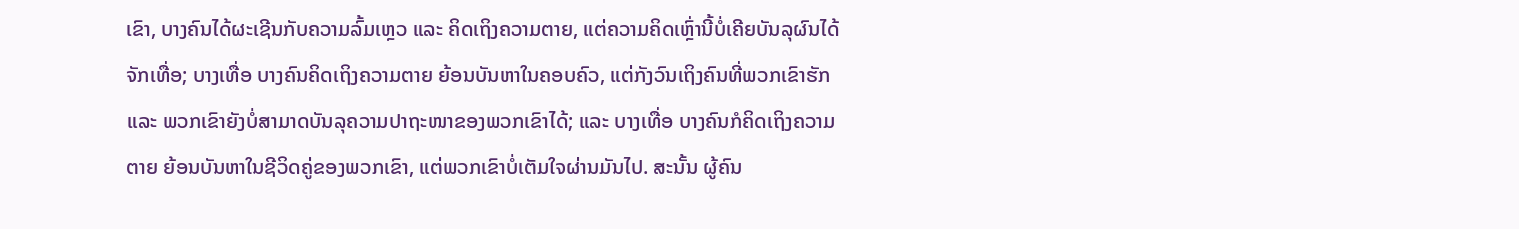ເຂົາ, ບາງຄົນໄດ້ຜະເຊີນກັບຄວາມລົ້ມເຫຼວ ແລະ ຄິດເຖິງຄວາມຕາຍ, ແຕ່ຄວາມຄິດເຫຼົ່ານີ້ບໍ່ເຄີຍບັນລຸຜົນໄດ້ຈັກເທື່ອ; ບາງເທື່ອ ບາງຄົນຄິດເຖິງຄວາມຕາຍ ຍ້ອນບັນຫາໃນຄອບຄົວ, ແຕ່ກັງວົນເຖິງຄົນທີ່ພວກເຂົາຮັກ ແລະ ພວກເຂົາຍັງບໍ່ສາມາດບັນລຸຄວາມປາຖະໜາຂອງພວກເຂົາໄດ້; ແລະ ບາງເທື່ອ ບາງຄົນກໍຄິດເຖິງຄວາມຕາຍ ຍ້ອນບັນຫາໃນຊີວິດຄູ່ຂອງພວກເຂົາ, ແຕ່ພວກເຂົາບໍ່ເຕັມໃຈຜ່ານມັນໄປ. ສະນັ້ນ ຜູ້ຄົນ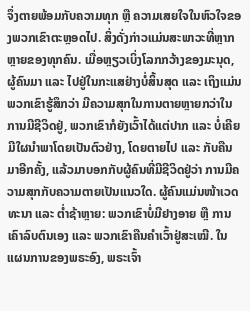ຈຶ່ງຕາຍພ້ອມກັບຄວາມທຸກ ຫຼື ຄວາມເສຍໃຈໃນຫົວໃຈຂອງພວກເຂົາຕະຫຼອດໄປ. ສິ່ງດັ່ງກ່າວແມ່ນສະພາວະທີ່ຫຼາກຫຼາຍຂອງທຸກຄົນ. ເມື່ອຫຼຽວເບິ່ງໂລກກວ້າງຂອງມະນຸດ, ຜູ້ຄົນມາ ແລະ ໄປຢູ່ໃນກະແສຢ່າງບໍ່ສິ້ນສຸດ ແລະ ເຖິງແມ່ນພວກເຂົາຮູ້ສຶກວ່າ ມີຄວາມສຸກໃນການຕາຍຫຼາຍກວ່າໃນການມີຊີວິດຢູ່, ພວກເຂົາກໍຍັງເວົ້າໄດ້ແຕ່ປາກ ແລະ ບໍ່ເຄີຍມີໃຜນໍາພາໂດຍເປັນຕົວຢ່າງ, ໂດຍຕາຍໄປ ແລະ ກັບຄືນມາອີກຄັ້ງ, ແລ້ວມາບອກກັບຜູ້ຄົນທີ່ມີຊີວິດຢູ່ວ່າ ການມີຄວາມສຸກກັບຄວາມຕາຍເປັນແນວໃດ. ຜູ້ຄົນແມ່ນໜ້າເວດທະນາ ແລະ ຕໍ່າຊ້າຫຼາຍ: ພວກເຂົາບໍ່ມີຢາງອາຍ ຫຼື ການເຄົາລົບຕົນເອງ ແລະ ພວກເຂົາຄືນຄຳເວົ້າຢູ່ສະເໝີ. ໃນແຜນການຂອງພຣະອົງ, ພຣະເຈົ້າ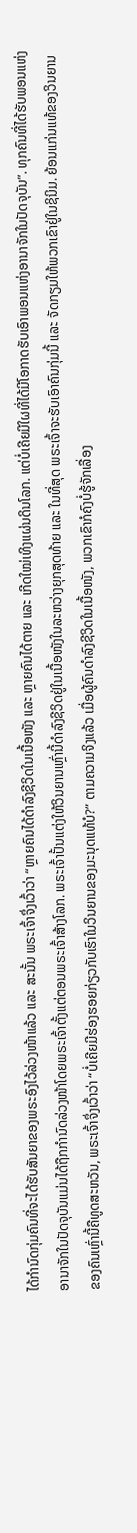ໄດ້ກຳນົດກຸ່ມຄົນທີ່ຈະໄດ້ຮັບສັນຍາຂອງພຣະອົງໄວ້ລ່ວງໜ້າແລ້ວ ແລະ ສະນັ້ນ ພຣະເຈົ້າຈຶ່ງເວົ້າວ່າ “ຫຼາຍຄົນໄດ້ດຳລົງຊີວິດໃນເນື້ອໜັງ ແລະ ຫຼາຍຄົນໄດ້ຕາຍ ແລະ ເກີດໃໝ່ເທິງແຜ່ນດິນໂລກ. ແຕ່ບໍ່ເຄີຍມີໃຜທີ່ໄດ້ມີໂອກາດຮັບເອົາພອນແຫ່ງອານາຈັກໃນປັດຈຸບັນ”. ທຸກຄົນທີ່ໄດ້ຮັບພອນແຫ່ງອານາຈັກໃນປັດຈຸບັນແມ່ນໄດ້ຖືກກຳນົດລ່ວງໜ້າໂດຍພຣະເຈົ້າຕັ້ງແຕ່ຕອນພຣະເຈົ້າສ້າງໂລກ. ພຣະເຈົ້າປັ້ນແຕ່ງໃຫ້ວິນຍານເຫຼົ່ານີ້ດຳລົງຊີວິດຢູ່ໃນເນື້ອໜັງໃນລະຫວ່າງຍຸກສຸດທ້າຍ ແລະ ໃນທີ່ສຸດ ພຣະເຈົ້າຈະຮັບເອົາຄົນກຸ່ມນີ້ ແລະ ຈັດກຽມໃຫ້ພວກເຂົາຢູ່ໃນຊິນິມ. ຍ້ອນແກ່ນແທ້ຂອງວິນຍານຂອງຄົນເຫຼົ່ານີ້ຄືທູດສະຫວັນ, ພຣະເຈົ້າຈຶ່ງເວົ້າວ່າ “ບໍ່ເຄີຍມີຮ່ອງຮອຍກ່ຽວກັບເຮົາໃນວິນຍານຂອງມະນຸດແທ້ບໍ?” ຕາມຄວາມຈິງແລ້ວ ເມື່ອຜູ້ຄົນດຳລົງຊີວິດໃນເນື້ອໜັງ, ພວກເຂົາກໍຄົງບໍ່ຮູ້ຈັກເລື່ອງ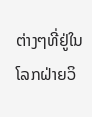ຕ່າງໆທີ່ຢູ່ໃນໂລກຝ່າຍວິ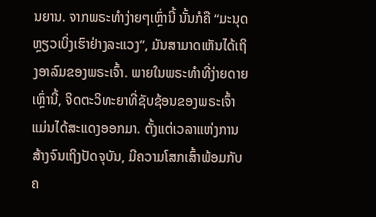ນຍານ. ຈາກພຣະທຳງ່າຍໆເຫຼົ່ານີ້ ນັ້ນກໍຄື “ມະນຸດ ຫຼຽວເບິ່ງເຮົາຢ່າງລະແວງ”, ມັນສາມາດເຫັນໄດ້ເຖິງອາລົມຂອງພຣະເຈົ້າ. ພາຍໃນພຣະທຳທີ່ງ່າຍດາຍເຫຼົ່ານີ້, ຈິດຕະວິທະຍາທີ່ຊັບຊ້ອນຂອງພຣະເຈົ້າແມ່ນໄດ້ສະແດງອອກມາ. ຕັ້ງແຕ່ເວລາແຫ່ງການສ້າງຈົນເຖິງປັດຈຸບັນ, ມີຄວາມໂສກເສົ້າພ້ອມກັບຄ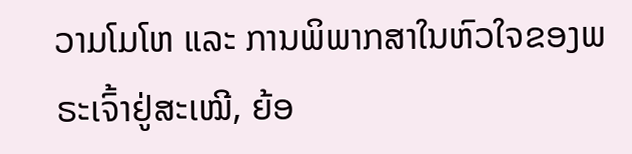ວາມໂມໂຫ ແລະ ການພິພາກສາໃນຫົວໃຈຂອງພຣະເຈົ້າຢູ່ສະເໝີ, ຍ້ອ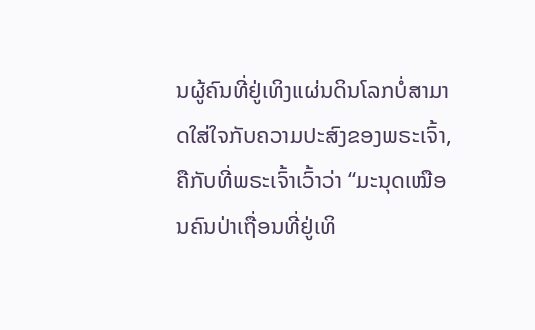ນຜູ້ຄົນທີ່ຢູ່ເທິງແຜ່ນດິນໂລກບໍ່ສາມາດໃສ່ໃຈກັບຄວາມປະສົງຂອງພຣະເຈົ້າ, ຄືກັບທີ່ພຣະເຈົ້າເວົ້າວ່າ “ມະນຸດເໝືອນຄົນປ່າເຖື່ອນທີ່ຢູ່ເທິ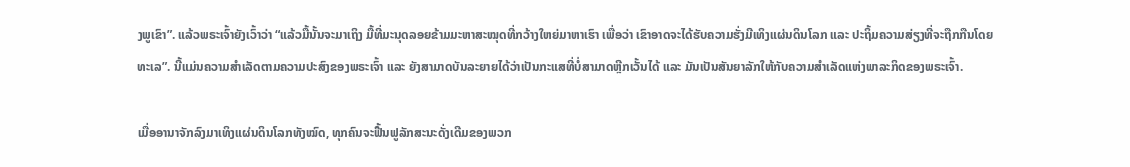ງພູເຂົາ”. ແລ້ວພຣະເຈົ້າຍັງເວົ້າວ່າ “ແລ້ວມື້ນັ້ນຈະມາເຖິງ ມື້ທີ່ມະນຸດລອຍຂ້າມມະຫາສະໝຸດທີ່ກວ້າງໃຫຍ່ມາຫາເຮົາ ເພື່ອວ່າ ເຂົາອາດຈະໄດ້ຮັບຄວາມຮັ່ງມີເທິງແຜ່ນດິນໂລກ ແລະ ປະຖິ້ມຄວາມສ່ຽງທີ່ຈະຖືກກືນໂດຍທະເລ”. ນີ້ແມ່ນຄວາມສຳເລັດຕາມຄວາມປະສົງຂອງພຣະເຈົ້າ ແລະ ຍັງສາມາດບັນລະຍາຍໄດ້ວ່າເປັນກະແສທີ່ບໍ່ສາມາດຫຼີກເວັ້ນໄດ້ ແລະ ມັນເປັນສັນຍາລັກໃຫ້ກັບຄວາມສຳເລັດແຫ່ງພາລະກິດຂອງພຣະເຈົ້າ.

ເມື່ອອານາຈັກລົງມາເທິງແຜ່ນດິນໂລກທັງໝົດ, ທຸກຄົນຈະຟື້ນຟູລັກສະນະດັ່ງເດີມຂອງພວກ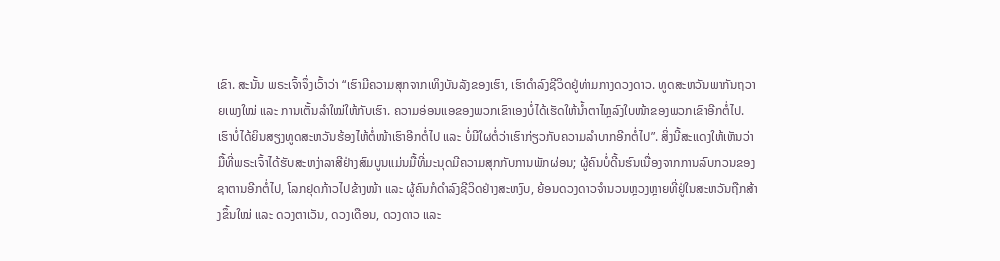ເຂົາ. ສະນັ້ນ ພຣະເຈົ້າຈຶ່ງເວົ້າວ່າ “ເຮົາມີຄວາມສຸກຈາກເທິງບັນລັງຂອງເຮົາ, ເຮົາດຳລົງຊີວິດຢູ່ທ່າມກາງດວງດາວ. ທູດສະຫວັນພາກັນຖວາຍເພງໃໝ່ ແລະ ການເຕັ້ນລຳໃໝ່ໃຫ້ກັບເຮົາ. ຄວາມອ່ອນແອຂອງພວກເຂົາເອງບໍ່ໄດ້ເຮັດໃຫ້ນໍ້າຕາໄຫຼລົງໃບໜ້າຂອງພວກເຂົາອີກຕໍ່ໄປ. ເຮົາບໍ່ໄດ້ຍິນສຽງທູດສະຫວັນຮ້ອງໄຫ້ຕໍ່ໜ້າເຮົາອີກຕໍ່ໄປ ແລະ ບໍ່ມີໃຜຕໍ່ວ່າເຮົາກ່ຽວກັບຄວາມລໍາບາກອີກຕໍ່ໄປ”. ສິ່ງນີ້ສະແດງໃຫ້ເຫັນວ່າ ມື້ທີ່ພຣະເຈົ້າໄດ້ຮັບສະຫງ່າລາສີຢ່າງສົມບູນແມ່ນມື້ທີ່ມະນຸດມີຄວາມສຸກກັບການພັກຜ່ອນ; ຜູ້ຄົນບໍ່ດີ້ນຮົນເນື່ອງຈາກການລົບກວນຂອງຊາຕານອີກຕໍ່ໄປ, ໂລກຢຸດກ້າວໄປຂ້າງໜ້າ ແລະ ຜູ້ຄົນກໍດຳລົງຊີວິດຢ່າງສະຫງົບ, ຍ້ອນດວງດາວຈຳນວນຫຼວງຫຼາຍທີ່ຢູ່ໃນສະຫວັນຖືກສ້າງຂຶ້ນໃໝ່ ແລະ ດວງຕາເວັນ, ດວງເດືອນ, ດວງດາວ ແລະ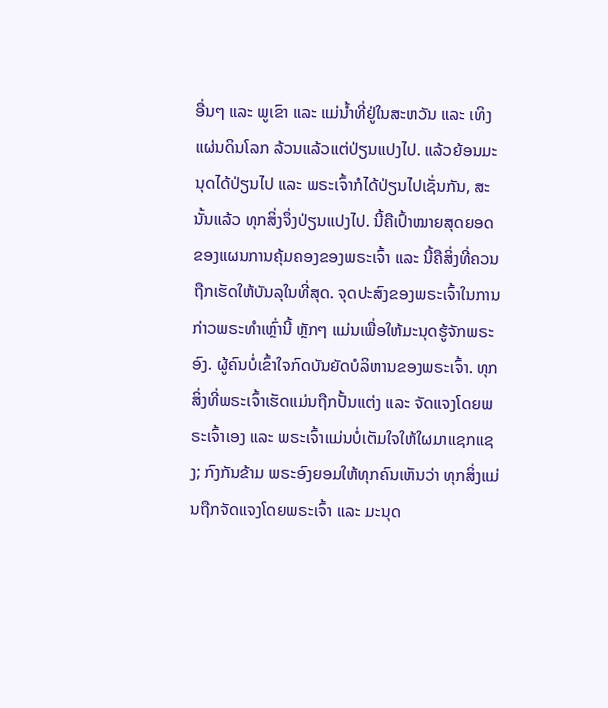ອື່ນໆ ແລະ ພູເຂົາ ແລະ ແມ່ນໍ້າທີ່ຢູ່ໃນສະຫວັນ ແລະ ເທິງແຜ່ນດິນໂລກ ລ້ວນແລ້ວແຕ່ປ່ຽນແປງໄປ. ແລ້ວຍ້ອນມະນຸດໄດ້ປ່ຽນໄປ ແລະ ພຣະເຈົ້າກໍໄດ້ປ່ຽນໄປເຊັ່ນກັນ, ສະນັ້ນແລ້ວ ທຸກສິ່ງຈຶ່ງປ່ຽນແປງໄປ. ນີ້ຄືເປົ້າໝາຍສຸດຍອດຂອງແຜນການຄຸ້ມຄອງຂອງພຣະເຈົ້າ ແລະ ນີ້ຄືສິ່ງທີ່ຄວນຖືກເຮັດໃຫ້ບັນລຸໃນທີ່ສຸດ. ຈຸດປະສົງຂອງພຣະເຈົ້າໃນການກ່າວພຣະທຳເຫຼົ່ານີ້ ຫຼັກໆ ແມ່ນເພື່ອໃຫ້ມະນຸດຮູ້ຈັກພຣະອົງ. ຜູ້ຄົນບໍ່ເຂົ້າໃຈກົດບັນຍັດບໍລິຫານຂອງພຣະເຈົ້າ. ທຸກສິ່ງທີ່ພຣະເຈົ້າເຮັດແມ່ນຖືກປັ້ນແຕ່ງ ແລະ ຈັດແຈງໂດຍພຣະເຈົ້າເອງ ແລະ ພຣະເຈົ້າແມ່ນບໍ່ເຕັມໃຈໃຫ້ໃຜມາແຊກແຊງ; ກົງກັນຂ້າມ ພຣະອົງຍອມໃຫ້ທຸກຄົນເຫັນວ່າ ທຸກສິ່ງແມ່ນຖືກຈັດແຈງໂດຍພຣະເຈົ້າ ແລະ ມະນຸດ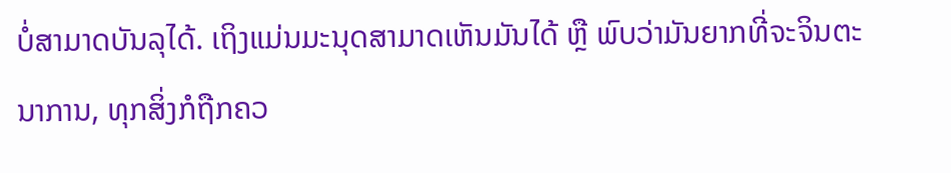ບໍ່ສາມາດບັນລຸໄດ້. ເຖິງແມ່ນມະນຸດສາມາດເຫັນມັນໄດ້ ຫຼື ພົບວ່າມັນຍາກທີ່ຈະຈິນຕະນາການ, ທຸກສິ່ງກໍຖືກຄວ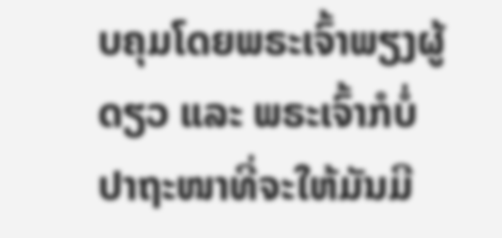ບຄຸມໂດຍພຣະເຈົ້າພຽງຜູ້ດຽວ ແລະ ພຣະເຈົ້າກໍບໍ່ປາຖະໜາທີ່ຈະໃຫ້ມັນມີ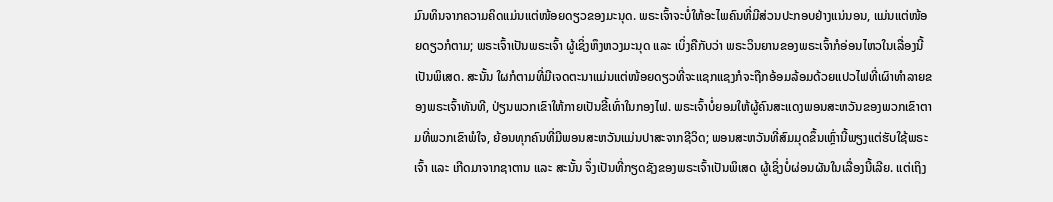ມົນທິນຈາກຄວາມຄິດແມ່ນແຕ່ໜ້ອຍດຽວຂອງມະນຸດ. ພຣະເຈົ້າຈະບໍ່ໃຫ້ອະໄພຄົນທີ່ມີສ່ວນປະກອບຢ່າງແນ່ນອນ, ແມ່ນແຕ່ໜ້ອຍດຽວກໍຕາມ; ພຣະເຈົ້າເປັນພຣະເຈົ້າ ຜູ້ເຊິ່ງຫຶງຫວງມະນຸດ ແລະ ເບິ່ງຄືກັບວ່າ ພຣະວິນຍານຂອງພຣະເຈົ້າກໍອ່ອນໄຫວໃນເລື່ອງນີ້ເປັນພິເສດ. ສະນັ້ນ ໃຜກໍຕາມທີ່ມີເຈດຕະນາແມ່ນແຕ່ໜ້ອຍດຽວທີ່ຈະແຊກແຊງກໍຈະຖືກອ້ອມລ້ອມດ້ວຍແປວໄຟທີ່ເຜົາທຳລາຍຂອງພຣະເຈົ້າທັນທີ, ປ່ຽນພວກເຂົາໃຫ້ກາຍເປັນຂີ້ເທົ່າໃນກອງໄຟ. ພຣະເຈົ້າບໍ່ຍອມໃຫ້ຜູ້ຄົນສະແດງພອນສະຫວັນຂອງພວກເຂົາຕາມທີ່ພວກເຂົາພໍໃຈ, ຍ້ອນທຸກຄົນທີ່ມີພອນສະຫວັນແມ່ນປາສະຈາກຊີວິດ; ພອນສະຫວັນທີ່ສົມມຸດຂຶ້ນເຫຼົ່ານີ້ພຽງແຕ່ຮັບໃຊ້ພຣະເຈົ້າ ແລະ ເກີດມາຈາກຊາຕານ ແລະ ສະນັ້ນ ຈຶ່ງເປັນທີ່ກຽດຊັງຂອງພຣະເຈົ້າເປັນພິເສດ ຜູ້ເຊິ່ງບໍ່ຜ່ອນຜັນໃນເລື່ອງນີ້ເລີຍ. ແຕ່ເຖິງ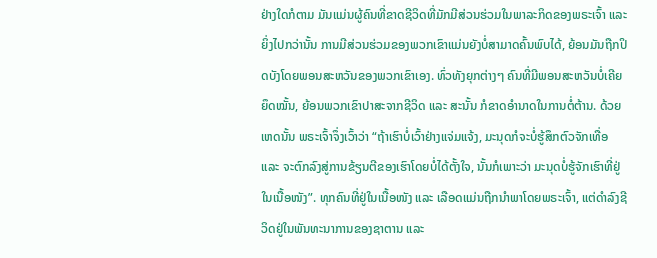ຢ່າງໃດກໍຕາມ ມັນແມ່ນຜູ້ຄົນທີ່ຂາດຊີວິດທີ່ມັກມີສ່ວນຮ່ວມໃນພາລະກິດຂອງພຣະເຈົ້າ ແລະ ຍິ່ງໄປກວ່ານັ້ນ ການມີສ່ວນຮ່ວມຂອງພວກເຂົາແມ່ນຍັງບໍ່ສາມາດຄົ້ນພົບໄດ້, ຍ້ອນມັນຖືກປິດບັງໂດຍພອນສະຫວັນຂອງພວກເຂົາເອງ. ທົ່ວທັງຍຸກຕ່າງໆ ຄົນທີ່ມີພອນສະຫວັນບໍ່ເຄີຍຍຶດໝັ້ນ, ຍ້ອນພວກເຂົາປາສະຈາກຊີວິດ ແລະ ສະນັ້ນ ກໍຂາດອຳນາດໃນການຕໍ່ຕ້ານ. ດ້ວຍເຫດນັ້ນ ພຣະເຈົ້າຈຶ່ງເວົ້າວ່າ “ຖ້າເຮົາບໍ່ເວົ້າຢ່າງແຈ່ມແຈ້ງ, ມະນຸດກໍຈະບໍ່ຮູ້ສຶກຕົວຈັກເທື່ອ ແລະ ຈະຕົກລົງສູ່ການຂ້ຽນຕີຂອງເຮົາໂດຍບໍ່ໄດ້ຕັ້ງໃຈ, ນັ້ນກໍເພາະວ່າ ມະນຸດບໍ່ຮູ້ຈັກເຮົາທີ່ຢູ່ໃນເນື້ອໜັງ”. ທຸກຄົນທີ່ຢູ່ໃນເນື້ອໜັງ ແລະ ເລືອດແມ່ນຖືກນໍາພາໂດຍພຣະເຈົ້າ, ແຕ່ດຳລົງຊີວິດຢູ່ໃນພັນທະນາການຂອງຊາຕານ ແລະ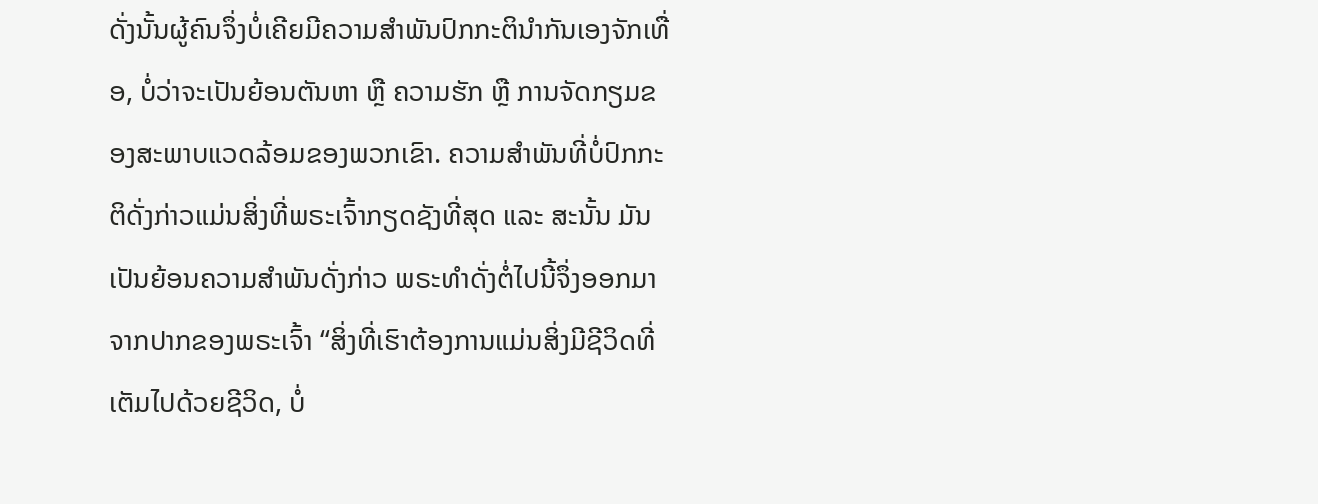ດັ່ງນັ້ນຜູ້ຄົນຈຶ່ງບໍ່ເຄີຍມີຄວາມສຳພັນປົກກະຕິນໍາກັນເອງຈັກເທື່ອ, ບໍ່ວ່າຈະເປັນຍ້ອນຕັນຫາ ຫຼື ຄວາມຮັກ ຫຼື ການຈັດກຽມຂອງສະພາບແວດລ້ອມຂອງພວກເຂົາ. ຄວາມສຳພັນທີ່ບໍ່ປົກກະຕິດັ່ງກ່າວແມ່ນສິ່ງທີ່ພຣະເຈົ້າກຽດຊັງທີ່ສຸດ ແລະ ສະນັ້ນ ມັນເປັນຍ້ອນຄວາມສຳພັນດັ່ງກ່າວ ພຣະທຳດັ່ງຕໍ່ໄປນີ້ຈຶ່ງອອກມາຈາກປາກຂອງພຣະເຈົ້າ “ສິ່ງທີ່ເຮົາຕ້ອງການແມ່ນສິ່ງມີຊີວິດທີ່ເຕັມໄປດ້ວຍຊີວິດ, ບໍ່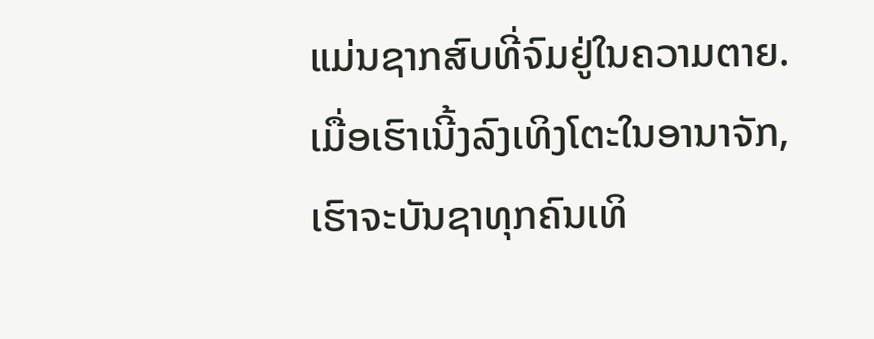ແມ່ນຊາກສົບທີ່ຈົມຢູ່ໃນຄວາມຕາຍ. ເມື່ອເຮົາເນີ້ງລົງເທິງໂຕະໃນອານາຈັກ, ເຮົາຈະບັນຊາທຸກຄົນເທິ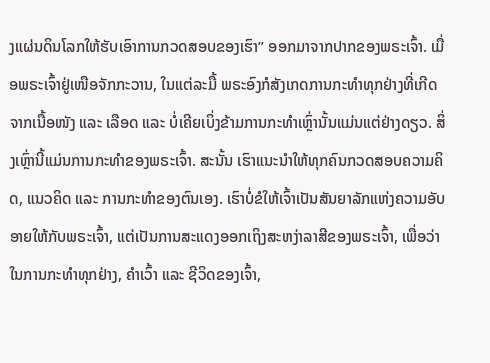ງແຜ່ນດິນໂລກໃຫ້ຮັບເອົາການກວດສອບຂອງເຮົາ” ອອກມາຈາກປາກຂອງພຣະເຈົ້າ. ເມື່ອພຣະເຈົ້າຢູ່ເໜືອຈັກກະວານ, ໃນແຕ່ລະມື້ ພຣະອົງກໍສັງເກດການກະທຳທຸກຢ່າງທີ່ເກີດຈາກເນື້ອໜັງ ແລະ ເລືອດ ແລະ ບໍ່ເຄີຍເບິ່ງຂ້າມການກະທຳເຫຼົ່ານັ້ນແມ່ນແຕ່ຢ່າງດຽວ. ສິ່ງເຫຼົ່ານີ້ແມ່ນການກະທຳຂອງພຣະເຈົ້າ. ສະນັ້ນ ເຮົາແນະນໍາໃຫ້ທຸກຄົນກວດສອບຄວາມຄິດ, ແນວຄິດ ແລະ ການກະທຳຂອງຕົນເອງ. ເຮົາບໍ່ຂໍໃຫ້ເຈົ້າເປັນສັນຍາລັກແຫ່ງຄວາມອັບອາຍໃຫ້ກັບພຣະເຈົ້າ, ແຕ່ເປັນການສະແດງອອກເຖິງສະຫງ່າລາສີຂອງພຣະເຈົ້າ, ເພື່ອວ່າ ໃນການກະທຳທຸກຢ່າງ, ຄຳເວົ້າ ແລະ ຊີວິດຂອງເຈົ້າ,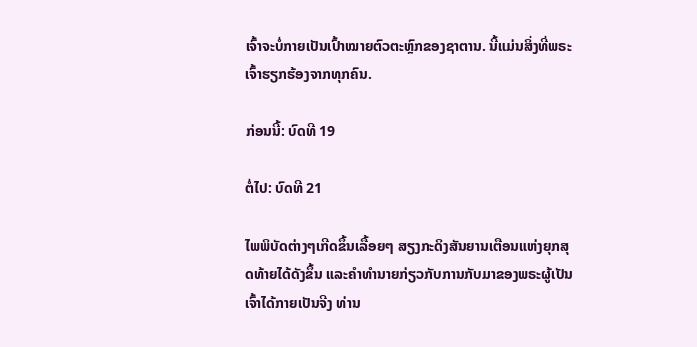ເຈົ້າຈະບໍ່ກາຍເປັນເປົ້າໝາຍຕົວຕະຫຼົກຂອງຊາຕານ. ນີ້ແມ່ນສິ່ງທີ່ພຣະເຈົ້າຮຽກຮ້ອງຈາກທຸກຄົນ.

ກ່ອນນີ້: ບົດທີ 19

ຕໍ່ໄປ: ບົດທີ 21

ໄພພິບັດຕ່າງໆເກີດຂຶ້ນເລື້ອຍໆ ສຽງກະດິງສັນຍານເຕືອນແຫ່ງຍຸກສຸດທ້າຍໄດ້ດັງຂຶ້ນ ແລະຄໍາທໍານາຍກ່ຽວກັບການກັບມາຂອງພຣະຜູ້ເປັນເຈົ້າໄດ້ກາຍເປັນຈີງ ທ່ານ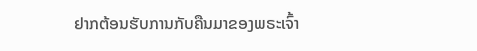ຢາກຕ້ອນຮັບການກັບຄືນມາຂອງພຣະເຈົ້າ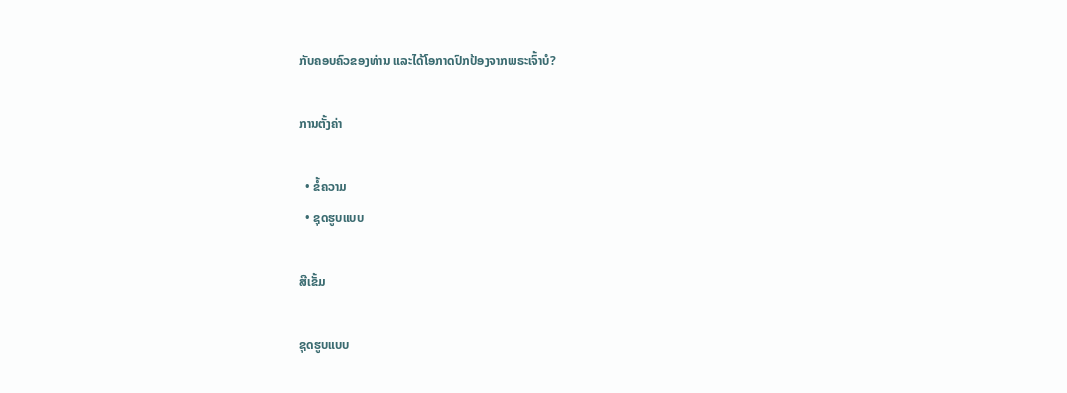ກັບຄອບຄົວຂອງທ່ານ ແລະໄດ້ໂອກາດປົກປ້ອງຈາກພຣະເຈົ້າບໍ?

ການຕັ້ງຄ່າ

  • ຂໍ້ຄວາມ
  • ຊຸດຮູບແບບ

ສີເຂັ້ມ

ຊຸດຮູບແບບ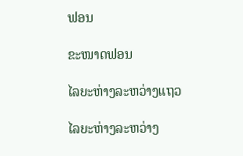ຟອນ

ຂະໜາດຟອນ

ໄລຍະຫ່າງລະຫວ່າງແຖວ

ໄລຍະຫ່າງລະຫວ່າງ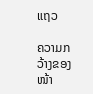ແຖວ

ຄວາມກວ້າງຂອງໜ້າ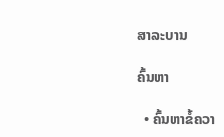ສາລະບານ

ຄົ້ນຫາ

  • ຄົ້ນຫາຂໍ້ຄວາ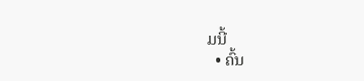ມນີ້
  • ຄົ້ນ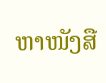ຫາໜັງສື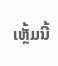ເຫຼັ້ມນີ້